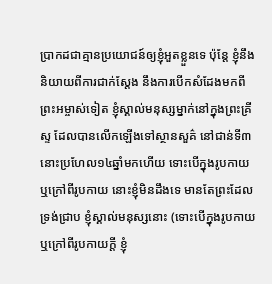ប្រាកដជាគ្មានប្រយោជន៍ឲ្យខ្ញុំអួតខ្លួនទេ ប៉ុន្តែ ខ្ញុំនឹងនិយាយពីការជាក់ស្តែង នឹងការបើកសំដែងមកពីព្រះអម្ចាស់ទៀត ខ្ញុំស្គាល់មនុស្សម្នាក់នៅក្នុងព្រះគ្រីស្ទ ដែលបានលើកឡើងទៅស្ថានសួគ៌ នៅជាន់ទី៣ នោះប្រហែល១៤ឆ្នាំមកហើយ ទោះបើក្នុងរូបកាយ ឬក្រៅពីរូបកាយ នោះខ្ញុំមិនដឹងទេ មានតែព្រះដែលទ្រង់ជ្រាប ខ្ញុំស្គាល់មនុស្សនោះ (ទោះបើក្នុងរូបកាយ ឬក្រៅពីរូបកាយក្តី ខ្ញុំ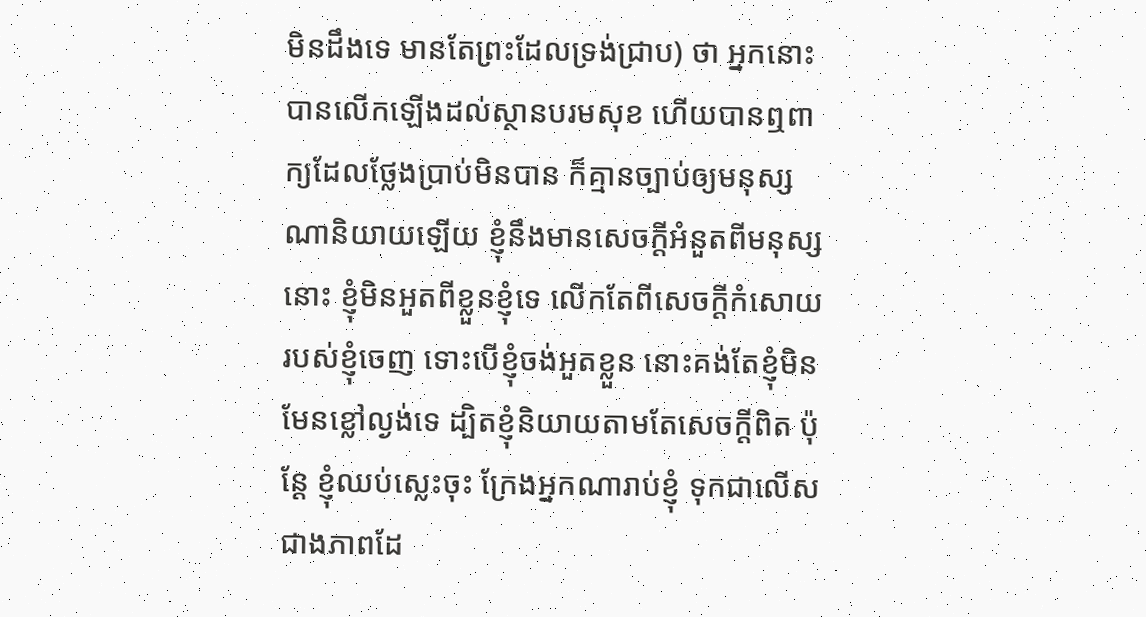មិនដឹងទេ មានតែព្រះដែលទ្រង់ជ្រាប) ថា អ្នកនោះបានលើកឡើងដល់ស្ថានបរមសុខ ហើយបានឮពាក្យដែលថ្លែងប្រាប់មិនបាន ក៏គ្មានច្បាប់ឲ្យមនុស្សណានិយាយឡើយ ខ្ញុំនឹងមានសេចក្ដីអំនួតពីមនុស្សនោះ ខ្ញុំមិនអួតពីខ្លួនខ្ញុំទេ លើកតែពីសេចក្ដីកំសោយរបស់ខ្ញុំចេញ ទោះបើខ្ញុំចង់អួតខ្លួន នោះគង់តែខ្ញុំមិនមែនខ្លៅល្ងង់ទេ ដ្បិតខ្ញុំនិយាយតាមតែសេចក្ដីពិត ប៉ុន្តែ ខ្ញុំឈប់ស្លេះចុះ ក្រែងអ្នកណារាប់ខ្ញុំ ទុកជាលើសជាងភាពដែ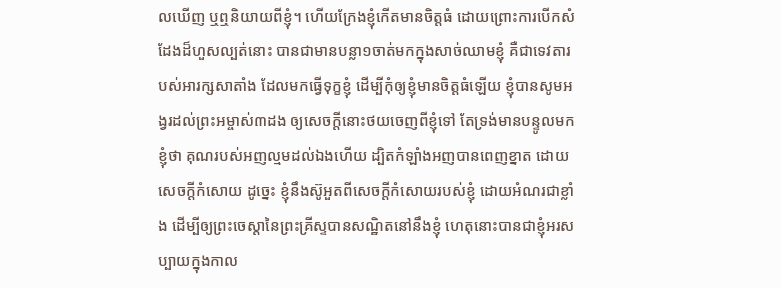លឃើញ ឬឮនិយាយពីខ្ញុំ។ ហើយក្រែងខ្ញុំកើតមានចិត្តធំ ដោយព្រោះការបើកសំដែងដ៏ហួសល្បត់នោះ បានជាមានបន្លា១ចាត់មកក្នុងសាច់ឈាមខ្ញុំ គឺជាទេវតារបស់អារក្សសាតាំង ដែលមកធ្វើទុក្ខខ្ញុំ ដើម្បីកុំឲ្យខ្ញុំមានចិត្តធំឡើយ ខ្ញុំបានសូមអង្វរដល់ព្រះអម្ចាស់៣ដង ឲ្យសេចក្ដីនោះថយចេញពីខ្ញុំទៅ តែទ្រង់មានបន្ទូលមកខ្ញុំថា គុណរបស់អញល្មមដល់ឯងហើយ ដ្បិតកំឡាំងអញបានពេញខ្នាត ដោយសេចក្ដីកំសោយ ដូច្នេះ ខ្ញុំនឹងស៊ូអួតពីសេចក្ដីកំសោយរបស់ខ្ញុំ ដោយអំណរជាខ្លាំង ដើម្បីឲ្យព្រះចេស្តានៃព្រះគ្រីស្ទបានសណ្ឋិតនៅនឹងខ្ញុំ ហេតុនោះបានជាខ្ញុំអរសប្បាយក្នុងកាល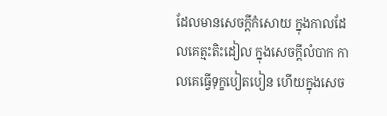ដែលមានសេចក្ដីកំសោយ ក្នុងកាលដែលគេត្មះតិះដៀល ក្នុងសេចក្ដីលំបាក កាលគេធ្វើទុក្ខបៀតបៀន ហើយក្នុងសេច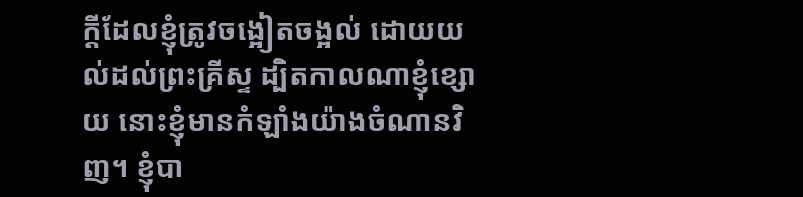ក្ដីដែលខ្ញុំត្រូវចង្អៀតចង្អល់ ដោយយល់ដល់ព្រះគ្រីស្ទ ដ្បិតកាលណាខ្ញុំខ្សោយ នោះខ្ញុំមានកំឡាំងយ៉ាងចំណានវិញ។ ខ្ញុំបា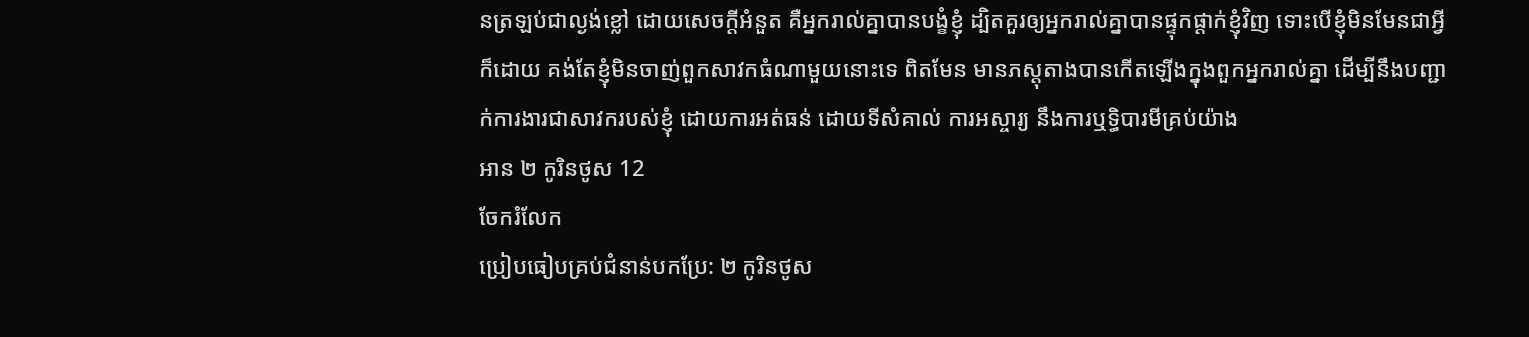នត្រឡប់ជាល្ងង់ខ្លៅ ដោយសេចក្ដីអំនួត គឺអ្នករាល់គ្នាបានបង្ខំខ្ញុំ ដ្បិតគួរឲ្យអ្នករាល់គ្នាបានផ្ទុកផ្តាក់ខ្ញុំវិញ ទោះបើខ្ញុំមិនមែនជាអ្វីក៏ដោយ គង់តែខ្ញុំមិនចាញ់ពួកសាវកធំណាមួយនោះទេ ពិតមែន មានភស្តុតាងបានកើតឡើងក្នុងពួកអ្នករាល់គ្នា ដើម្បីនឹងបញ្ជាក់ការងារជាសាវករបស់ខ្ញុំ ដោយការអត់ធន់ ដោយទីសំគាល់ ការអស្ចារ្យ នឹងការឬទ្ធិបារមីគ្រប់យ៉ាង
អាន ២ កូរិនថូស 12
ចែករំលែក
ប្រៀបធៀបគ្រប់ជំនាន់បកប្រែ: ២ កូរិនថូស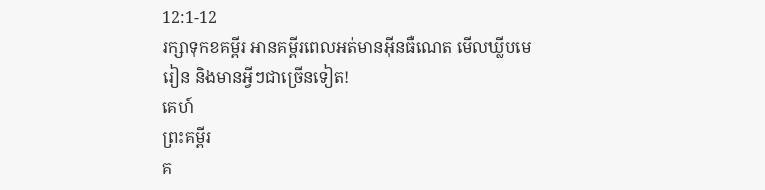12:1-12
រក្សាទុកខគម្ពីរ អានគម្ពីរពេលអត់មានអ៊ីនធឺណេត មើលឃ្លីបមេរៀន និងមានអ្វីៗជាច្រើនទៀត!
គេហ៍
ព្រះគម្ពីរ
គ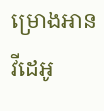ម្រោងអាន
វីដេអូ